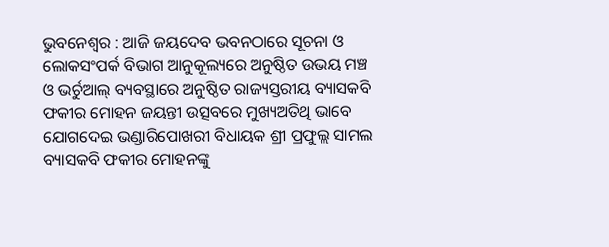ଭୁବନେଶ୍ୱର : ଆଜି ଜୟଦେବ ଭବନଠାରେ ସୂଚନା ଓ ଲୋକସଂପର୍କ ବିଭାଗ ଆନୁକୂଲ୍ୟରେ ଅନୁଷ୍ଠିତ ଉଭୟ ମଞ୍ଚ ଓ ଭର୍ଚୁଆଲ୍ ବ୍ୟବସ୍ଥାରେ ଅନୁଷ୍ଠିତ ରାଜ୍ୟସ୍ତରୀୟ ବ୍ୟାସକବି ଫକୀର ମୋହନ ଜୟନ୍ତୀ ଉତ୍ସବରେ ମୁଖ୍ୟଅତିଥି ଭାବେ ଯୋଗଦେଇ ଭଣ୍ଡାରିପୋଖରୀ ବିଧାୟକ ଶ୍ରୀ ପ୍ରଫୁଲ୍ଲ ସାମଲ ବ୍ୟାସକବି ଫକୀର ମୋହନଙ୍କୁ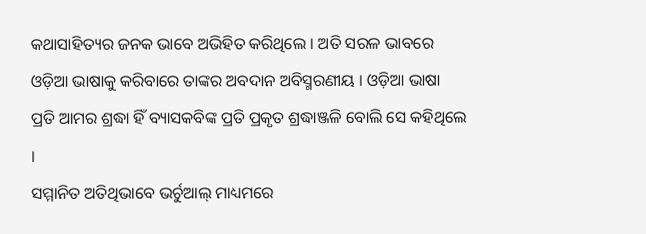କଥାସାହିତ୍ୟର ଜନକ ଭାବେ ଅଭିହିତ କରିଥିଲେ । ଅତି ସରଳ ଭାବରେ ଓଡ଼ିଆ ଭାଷାକୁ କରିବାରେ ତାଙ୍କର ଅବଦାନ ଅବିସ୍ମରଣୀୟ । ଓଡ଼ିଆ ଭାଷା
ପ୍ରତି ଆମର ଶ୍ରଦ୍ଧା ହିଁ ବ୍ୟାସକବିଙ୍କ ପ୍ରତି ପ୍ରକୃତ ଶ୍ରଦ୍ଧାଞ୍ଜଳି ବୋଲି ସେ କହିଥିଲେ ।
ସମ୍ମାନିତ ଅତିଥିଭାବେ ଭର୍ଚୁଆଲ୍ ମାଧ୍ୟମରେ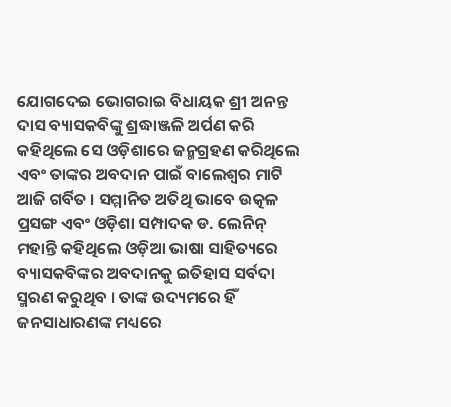ଯୋଗଦେଇ ଭୋଗରାଇ ବିଧାୟକ ଶ୍ରୀ ଅନନ୍ତ ଦାସ ବ୍ୟାସକବିଙ୍କୁ ଶ୍ରଦ୍ଧାଞ୍ଜଳି ଅର୍ପଣ କରି କହିଥିଲେ ସେ ଓଡ଼ିଶାରେ ଜନ୍ମଗ୍ରହଣ କରିଥିଲେ ଏବଂ ତାଙ୍କର ଅବଦାନ ପାଇଁ ବାଲେଶ୍ୱର ମାଟି ଆଜି ଗର୍ବିତ । ସମ୍ମାନିତ ଅତିଥି ଭାବେ ଉତ୍କଳ ପ୍ରସଙ୍ଗ ଏବଂ ଓଡ଼ିଶା ସମ୍ପାଦକ ଡ. ଲେନିନ୍ ମହାନ୍ତି କହିଥିଲେ ଓଡ଼ିଆ ଭାଷା ସାହିତ୍ୟରେ ବ୍ୟାସକବିଙ୍କର ଅବଦାନକୁ ଇତିହାସ ସର୍ବଦା ସ୍ମରଣ କରୁଥିବ । ତାଙ୍କ ଉଦ୍ୟମରେ ହିଁ ଜନସାଧାରଣଙ୍କ ମଧ୍ୟରେ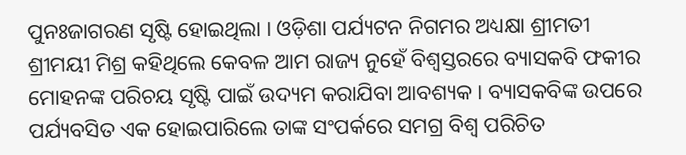ପୁନଃଜାଗରଣ ସୃଷ୍ଟି ହୋଇଥିଲା । ଓଡ଼ିଶା ପର୍ଯ୍ୟଟନ ନିଗମର ଅଧ୍ୟକ୍ଷା ଶ୍ରୀମତୀ ଶ୍ରୀମୟୀ ମିଶ୍ର କହିଥିଲେ କେବଳ ଆମ ରାଜ୍ୟ ନୁହେଁ ବିଶ୍ୱସ୍ତରରେ ବ୍ୟାସକବି ଫକୀର ମୋହନଙ୍କ ପରିଚୟ ସୃଷ୍ଟି ପାଇଁ ଉଦ୍ୟମ କରାଯିବା ଆବଶ୍ୟକ । ବ୍ୟାସକବିଙ୍କ ଉପରେ ପର୍ଯ୍ୟବସିତ ଏକ ହୋଇପାରିଲେ ତାଙ୍କ ସଂପର୍କରେ ସମଗ୍ର ବିଶ୍ୱ ପରିଚିତ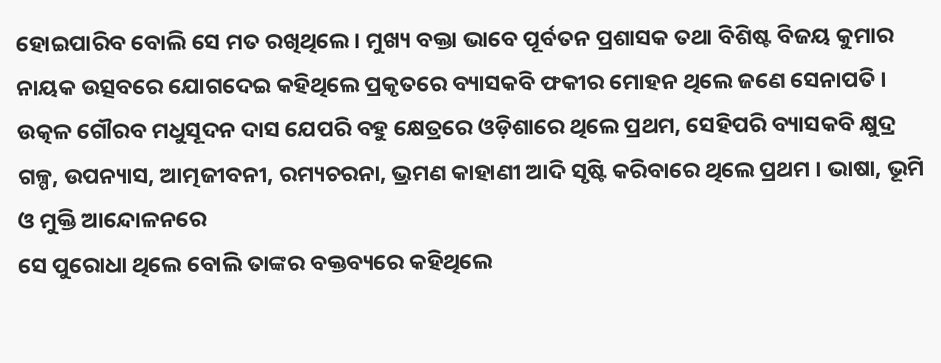ହୋଇପାରିବ ବୋଲି ସେ ମତ ରଖିଥିଲେ । ମୁଖ୍ୟ ବକ୍ତା ଭାବେ ପୂର୍ବତନ ପ୍ରଶାସକ ତଥା ବିଶିଷ୍ଟ ବିଜୟ କୁମାର ନାୟକ ଉତ୍ସବରେ ଯୋଗଦେଇ କହିଥିଲେ ପ୍ରକୃତରେ ବ୍ୟାସକବି ଫକୀର ମୋହନ ଥିଲେ ଜଣେ ସେନାପତି । ଉତ୍କଳ ଗୌରବ ମଧୁସୂଦନ ଦାସ ଯେପରି ବହୁ କ୍ଷେତ୍ରରେ ଓଡ଼ିଶାରେ ଥିଲେ ପ୍ରଥମ, ସେହିପରି ବ୍ୟାସକବି କ୍ଷୁଦ୍ର ଗଳ୍ପ, ଉପନ୍ୟାସ, ଆତ୍ମଜୀବନୀ, ରମ୍ୟଚରନା, ଭ୍ରମଣ କାହାଣୀ ଆଦି ସୃଷ୍ଟି କରିବାରେ ଥିଲେ ପ୍ରଥମ । ଭାଷା, ଭୂମି ଓ ମୁକ୍ତି ଆନ୍ଦୋଳନରେ
ସେ ପୁରୋଧା ଥିଲେ ବୋଲି ତାଙ୍କର ବକ୍ତବ୍ୟରେ କହିଥିଲେ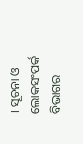। ସୂଚନା ଓ ଲୋକସଂପର୍କ ବିଭାଗର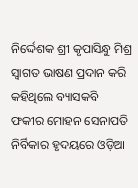ନିର୍ଦ୍ଦେଶକ ଶ୍ରୀ କୃପାସିନ୍ଧୁ ମିଶ୍ର ସ୍ୱାଗତ ଭାଷଣ ପ୍ରଦାନ କରି କହିଥିଲେ ବ୍ୟାସକବି ଫକୀର ମୋହନ ସେନାପତି ନିର୍ବିକାର ହୃଦୟରେ ଓଡ଼ିଆ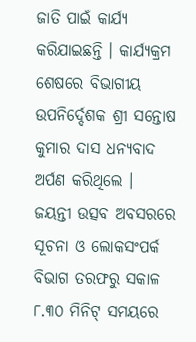ଜାତି ପାଇଁ କାର୍ଯ୍ୟ କରିଯାଇଛନ୍ତି । କାର୍ଯ୍ୟକ୍ରମ ଶେଷରେ ବିଭାଗୀୟ ଉପନିର୍ଦ୍ଦେଶକ ଶ୍ରୀ ସନ୍ତୋଷ କୁମାର ଦାସ ଧନ୍ୟବାଦ ଅର୍ପଣ କରିଥିଲେ ।
ଜୟନ୍ତୀ ଉତ୍ସବ ଅବସରରେ ସୂଚନା ଓ ଲୋକସଂପର୍କ ବିଭାଗ ତରଫରୁ ସକାଳ ୮.୩୦ ମିନିଟ୍ ସମୟରେ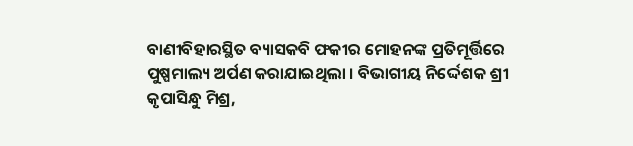ବାଣୀବିହାରସ୍ଥିତ ବ୍ୟାସକବି ଫକୀର ମୋହନଙ୍କ ପ୍ରତିମୂର୍ତ୍ତିରେ ପୁଷ୍ପମାଲ୍ୟ ଅର୍ପଣ କରାଯାଇଥିଲା । ବିଭାଗୀୟ ନିର୍ଦ୍ଦେଶକ ଶ୍ରୀ କୃପାସିନ୍ଧୁ ମିଶ୍ର,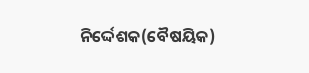ନିର୍ଦ୍ଦେଶକ(ବୈଷୟିକ)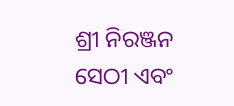ଶ୍ରୀ ନିରଞ୍ଜନ ସେଠୀ ଏବଂ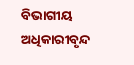ବିଭାଗୀୟ ଅଧିକାରୀବୃନ୍ଦ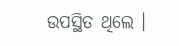ଉପସ୍ଥିତ ଥିଲେ ।